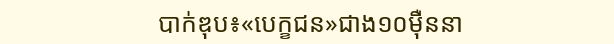បាក់ឌុប៖«បេក្ខជន»ជាង១០ម៉ឺននា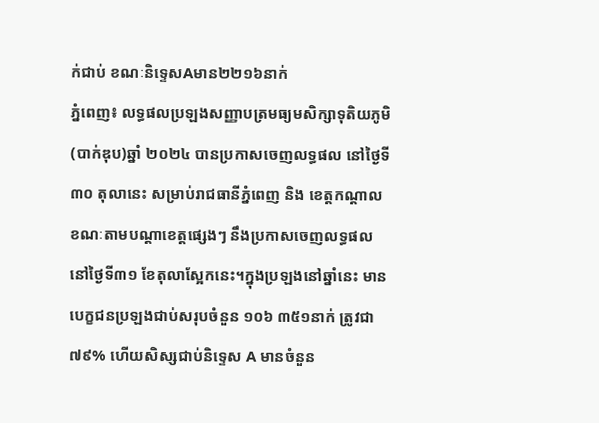ក់ជាប់ ខណៈនិទ្ទេសAមាន២២១៦នាក់
ភ្នំពេញ៖ លទ្ធផលប្រឡងសញ្ញាបត្រមធ្យមសិក្សាទុតិយភូមិ (បាក់ឌុប)ឆ្នាំ ២០២៤ បានប្រកាសចេញលទ្ធផល នៅថ្ងៃទី ៣០ តុលានេះ សម្រាប់រាជធានីភ្នំពេញ និង ខេត្ដកណ្ដាល ខណៈតាមបណ្ដាខេត្ដផ្សេងៗ នឹងប្រកាសចេញលទ្ធផល នៅថ្ងៃទី៣១ ខែតុលាស្អែកនេះ។ក្នុងប្រឡងនៅឆ្នាំនេះ មានបេក្ខជនប្រឡងជាប់សរុបចំនួន ១០៦ ៣៥១នាក់ ត្រូវជា ៧៩% ហើយសិស្សជាប់និទ្ទេស A មានចំនួន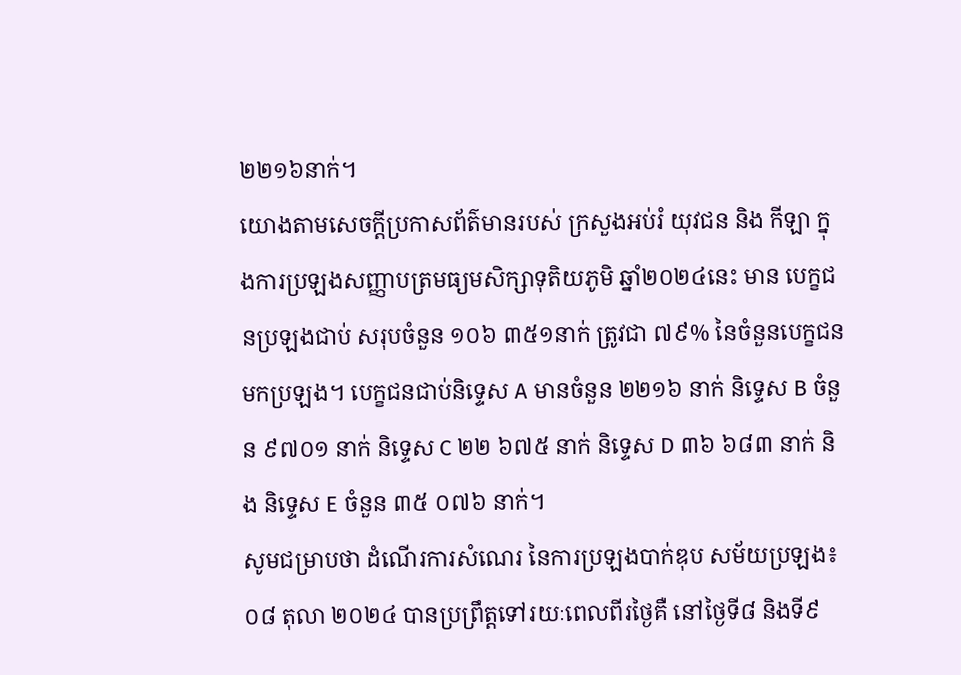២២១៦នាក់។
យោងតាមសេចក្តីប្រកាសព័ត៌មានរបស់ ក្រសួងអប់រំ យុវជន និង កីឡា ក្នុងការប្រឡងសញ្ញាបត្រមធ្យមសិក្សាទុតិយភូមិ ឆ្នាំ២០២៤នេះ មាន បេក្ខជនប្រឡងជាប់ សរុបចំនួន ១០៦ ៣៥១នាក់ ត្រូវជា ៧៩% នៃចំនួនបេក្ខជនមកប្រឡង។ បេក្ខជនជាប់និទ្ទេស A មានចំនួន ២២១៦ នាក់ និទ្ទេស B ចំនួន ៩៧០១ នាក់ និទ្ទេស C ២២ ៦៧៥ នាក់ និទ្ទេស D ៣៦ ៦៨៣ នាក់ និង និទ្ទេស E ចំនួន ៣៥ ០៧៦ នាក់។
សូមជម្រាបថា ដំណើរការសំណេរ នៃការប្រឡងបាក់ឌុប សម័យប្រឡង៖ ០៨ តុលា ២០២៤ បានប្រព្រឹត្តទៅរយៈពេលពីរថ្ងៃគឺ នៅថ្ងៃទី៨ និងទី៩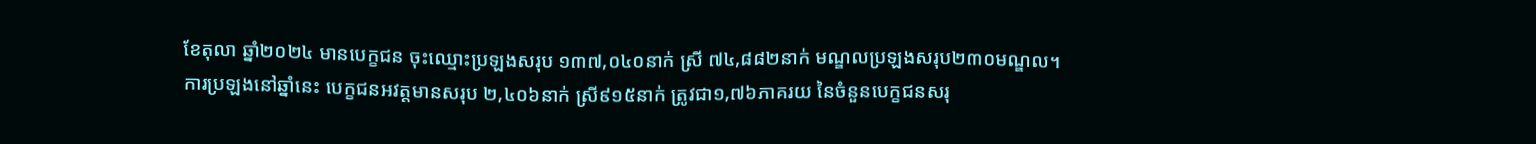ខែតុលា ឆ្នាំ២០២៤ មានបេក្ខជន ចុះឈ្មោះប្រឡងសរុប ១៣៧,០៤០នាក់ ស្រី ៧៤,៨៨២នាក់ មណ្ឌលប្រឡងសរុប២៣០មណ្ឌល។
ការប្រឡងនៅឆ្នាំនេះ បេក្ខជនអវត្តមានសរុប ២,៤០៦នាក់ ស្រី៩១៥នាក់ ត្រូវជា១,៧៦ភាគរយ នៃចំនួនបេក្ខជនសរុ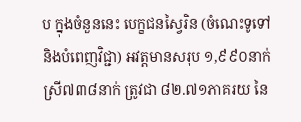ប ក្នុងចំនួននេះ បេក្ខជនស្វៃរិន (ចំណេះទូទៅ និងបំពេញវិជ្ជា) អវត្តមានសរុប ១,៩៩០នាក់ ស្រី៧៣៨នាក់ ត្រូវជា ៨២.៧១ភាគរយ នៃ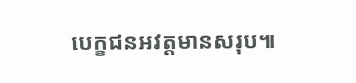បេក្ខជនអវត្តមានសរុប៕